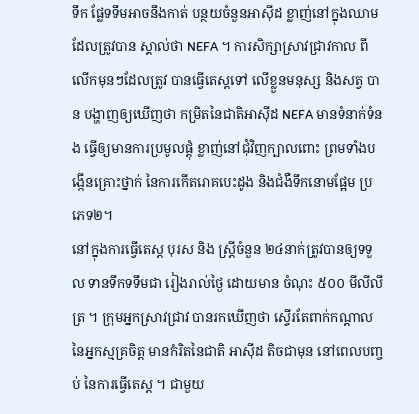ទឹក ផ្លែទទឹមអាចនឹងកាត់ បន្ថយចំនួនអាស៊ីដ ខ្លាញ់នៅក្នុងឈាម ដែលត្រូវបាន ស្គាល់ថា NEFA ។ ការសិក្សាស្រាវជ្រាវកាល ពីលើកមុនៗដែលត្រូវ បានធ្វើតេស្តទៅ លើខ្លួនមនុស្ស និងសត្វ បាន បង្ហាញឲ្យឃើញថា កម្រិតនៃជាតិអាស៊ីដ NEFA មានទំនាក់ទំនង ធ្វើឲ្យមានការប្រមូលផ្តុំ ខ្លាញ់នៅជុំវិញក្បាលពោះ ព្រមទាំងបង្កើនគ្រោះថ្នាក់ នៃការកើតរោគបេះដូង និងជំងឺទឹកនោមផ្អែម ប្រភេទ២។
នៅក្នុងការធ្វើតេស្ត បុរស និង ស្ត្រីចំនួន ២៤នាក់ត្រូវបានឲ្យទទួល ទានទឹកទទឹមជា រៀងរាល់ថ្ងៃ ដោយមាន ចំណុះ ៥០០ មីលីលីត្រ ។ ក្រុមអ្នកស្រាវជ្រាវ បានរកឃើញថា ស្ទើរតែពាក់កណ្តាល នៃអ្នកស្មគ្រចិត្ត មានកំរិតនៃជាតិ អាស៊ីដ តិចជាមុន នៅពេលបញ្ចប់ នៃការធ្វើតេស្ត ។ ជាមួយ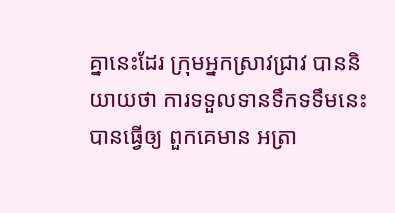គ្នានេះដែរ ក្រុមអ្នកស្រាវជ្រាវ បាននិយាយថា ការទទួលទានទឹកទទឹមនេះ បានធ្វើឲ្យ ពួកគេមាន អត្រា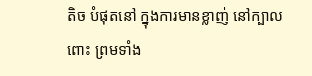តិច បំផុតនៅ ក្នុងការមានខ្លាញ់ នៅក្បាលពោះ ព្រមទាំង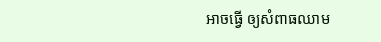អាចធ្វើ ឲ្យសំពាធឈាម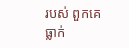របស់ ពួកគេធ្លាក់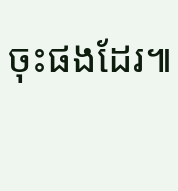ចុះផងដែរ៕